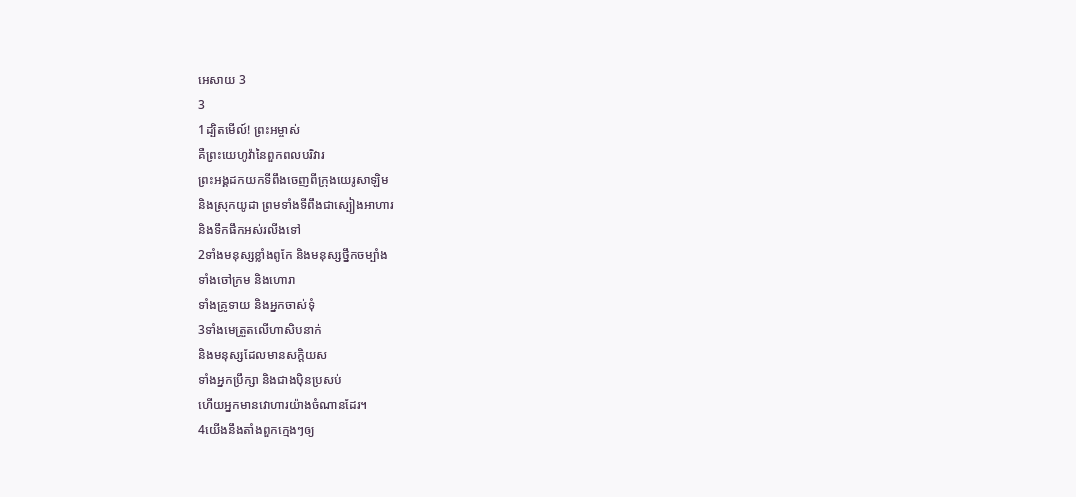អេសាយ 3
3
1ដ្បិតមើល៍! ព្រះអម្ចាស់
គឺព្រះយេហូវ៉ានៃពួកពលបរិវារ
ព្រះអង្គដកយកទីពឹងចេញពីក្រុងយេរូសាឡិម
និងស្រុកយូដា ព្រមទាំងទីពឹងជាស្បៀងអាហារ
និងទឹកផឹកអស់រលីងទៅ
2ទាំងមនុស្សខ្លាំងពូកែ និងមនុស្សថ្នឹកចម្បាំង
ទាំងចៅក្រម និងហោរា
ទាំងគ្រូទាយ និងអ្នកចាស់ទុំ
3ទាំងមេត្រួតលើហាសិបនាក់
និងមនុស្សដែលមានសក្តិយស
ទាំងអ្នកប្រឹក្សា និងជាងប៉ិនប្រសប់
ហើយអ្នកមានវោហារយ៉ាងចំណានដែរ។
4យើងនឹងតាំងពួកក្មេងៗឲ្យ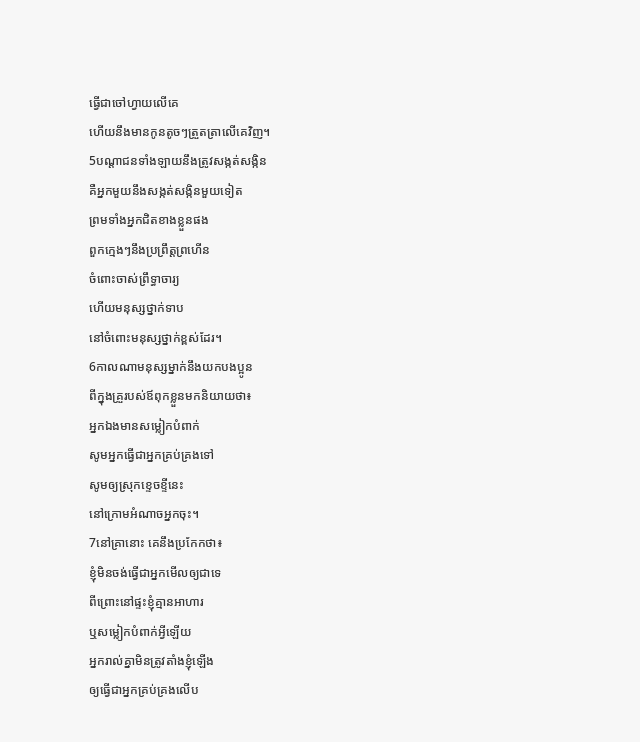ធ្វើជាចៅហ្វាយលើគេ
ហើយនឹងមានកូនតូចៗត្រួតត្រាលើគេវិញ។
5បណ្ដាជនទាំងឡាយនឹងត្រូវសង្កត់សង្កិន
គឺអ្នកមួយនឹងសង្កត់សង្កិនមួយទៀត
ព្រមទាំងអ្នកជិតខាងខ្លួនផង
ពួកក្មេងៗនឹងប្រព្រឹត្តព្រហើន
ចំពោះចាស់ព្រឹទ្ធាចារ្យ
ហើយមនុស្សថ្នាក់ទាប
នៅចំពោះមនុស្សថ្នាក់ខ្ពស់ដែរ។
6កាលណាមនុស្សម្នាក់នឹងយកបងប្អូន
ពីក្នុងគ្រួរបស់ឪពុកខ្លួនមកនិយាយថា៖
អ្នកឯងមានសម្លៀកបំពាក់
សូមអ្នកធ្វើជាអ្នកគ្រប់គ្រងទៅ
សូមឲ្យស្រុកខ្ទេចខ្ទីនេះ
នៅក្រោមអំណាចអ្នកចុះ។
7នៅគ្រានោះ គេនឹងប្រកែកថា៖
ខ្ញុំមិនចង់ធ្វើជាអ្នកមើលឲ្យជាទេ
ពីព្រោះនៅផ្ទះខ្ញុំគ្មានអាហារ
ឬសម្លៀកបំពាក់អ្វីឡើយ
អ្នករាល់គ្នាមិនត្រូវតាំងខ្ញុំឡើង
ឲ្យធ្វើជាអ្នកគ្រប់គ្រងលើប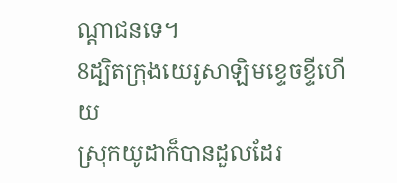ណ្ដាជនទេ។
8ដ្បិតក្រុងយេរូសាឡិមខ្ទេចខ្ទីហើយ
ស្រុកយូដាក៏បានដួលដែរ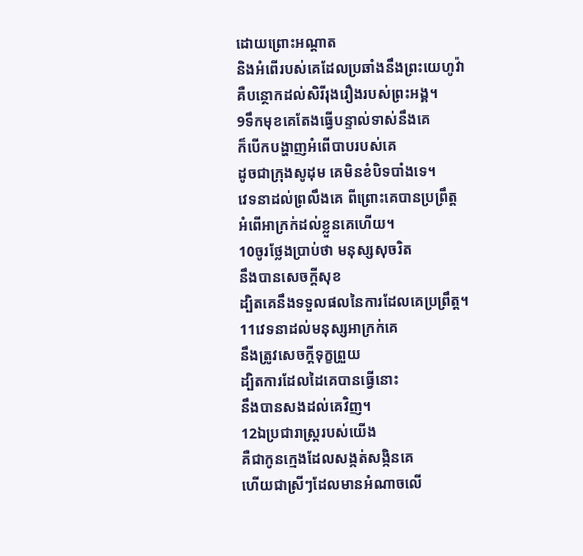ដោយព្រោះអណ្ដាត
និងអំពើរបស់គេដែលប្រឆាំងនឹងព្រះយេហូវ៉ា
គឺបន្ថោកដល់សិរីរុងរឿងរបស់ព្រះអង្គ។
9ទឹកមុខគេតែងធ្វើបន្ទាល់ទាស់នឹងគេ
ក៏បើកបង្ហាញអំពើបាបរបស់គេ
ដូចជាក្រុងសូដុម គេមិនខំបិទបាំងទេ។
វេទនាដល់ព្រលឹងគេ ពីព្រោះគេបានប្រព្រឹត្ត
អំពើអាក្រក់ដល់ខ្លួនគេហើយ។
10ចូរថ្លែងប្រាប់ថា មនុស្សសុចរិត
នឹងបានសេចក្ដីសុខ
ដ្បិតគេនឹងទទួលផលនៃការដែលគេប្រព្រឹត្ត។
11វេទនាដល់មនុស្សអាក្រក់គេ
នឹងត្រូវសេចក្ដីទុក្ខព្រួយ
ដ្បិតការដែលដៃគេបានធ្វើនោះ
នឹងបានសងដល់គេវិញ។
12ឯប្រជារាស្ត្ររបស់យើង
គឺជាកូនក្មេងដែលសង្កត់សង្កិនគេ
ហើយជាស្រីៗដែលមានអំណាចលើ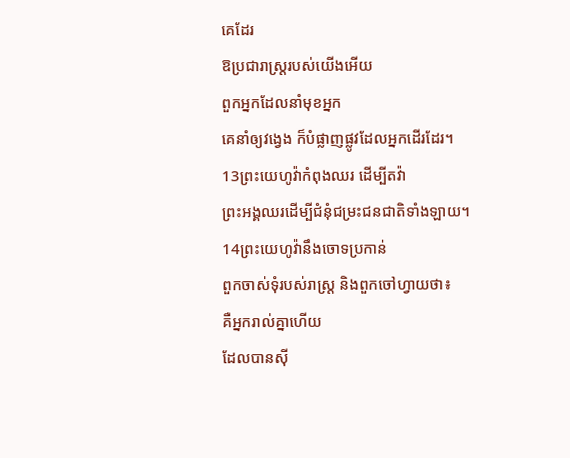គេដែរ
ឱប្រជារាស្ត្ររបស់យើងអើយ
ពួកអ្នកដែលនាំមុខអ្នក
គេនាំឲ្យវង្វេង ក៏បំផ្លាញផ្លូវដែលអ្នកដើរដែរ។
13ព្រះយេហូវ៉ាកំពុងឈរ ដើម្បីតវ៉ា
ព្រះអង្គឈរដើម្បីជំនុំជម្រះជនជាតិទាំងឡាយ។
14ព្រះយេហូវ៉ានឹងចោទប្រកាន់
ពួកចាស់ទុំរបស់រាស្ត្រ និងពួកចៅហ្វាយថា៖
គឺអ្នករាល់គ្នាហើយ
ដែលបានស៊ី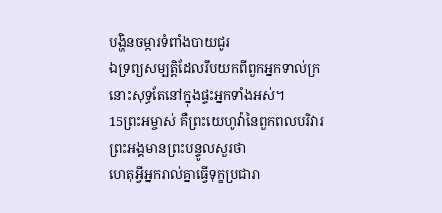បង្ហិនចម្ការទំពាំងបាយជូរ
ឯទ្រព្យសម្បត្តិដែលរឹបយកពីពួកអ្នកទាល់ក្រ
នោះសុទ្ធតែនៅក្នុងផ្ទះអ្នកទាំងអស់។
15ព្រះអម្ចាស់ គឺព្រះយេហូវ៉ានៃពួកពលបរិវារ
ព្រះអង្គមានព្រះបន្ទូលសួរថា
ហេតុអ្វីអ្នករាល់គ្នាធ្វើទុក្ខប្រជារា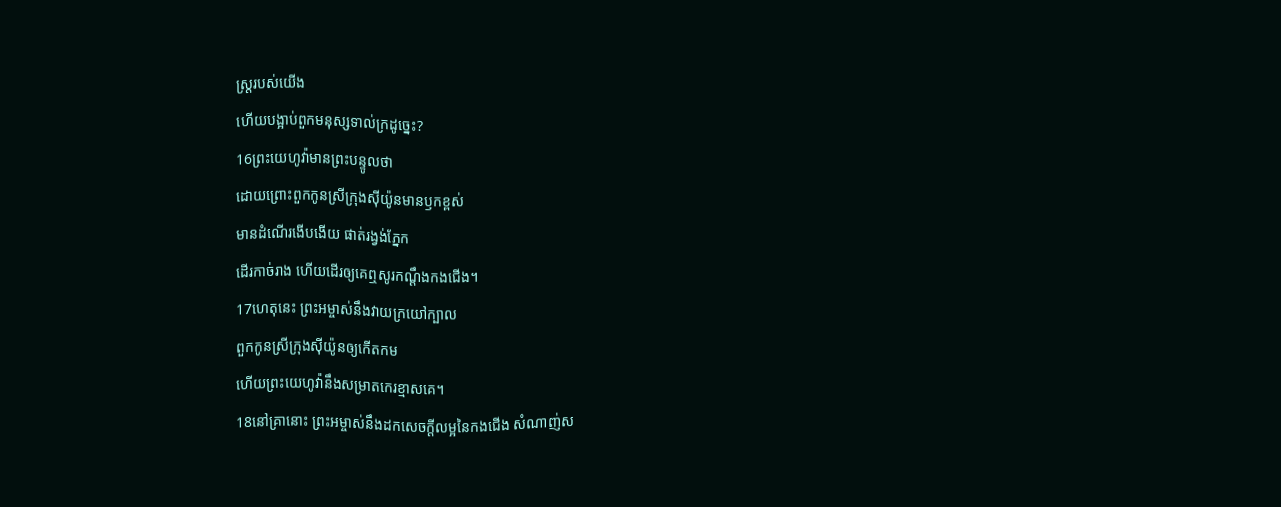ស្ត្ររបស់យើង
ហើយបង្អាប់ពួកមនុស្សទាល់ក្រដូច្នេះ?
16ព្រះយេហូវ៉ាមានព្រះបន្ទូលថា
ដោយព្រោះពួកកូនស្រីក្រុងស៊ីយ៉ូនមានឫកខ្ពស់
មានដំណើរងើបងើយ ផាត់រង្វង់ភ្នែក
ដើរកាច់រាង ហើយដើរឲ្យគេឮសូរកណ្ដឹងកងជើង។
17ហេតុនេះ ព្រះអម្ចាស់នឹងវាយក្រយៅក្បាល
ពួកកូនស្រីក្រុងស៊ីយ៉ូនឲ្យកើតកម
ហើយព្រះយេហូវ៉ានឹងសម្រាតកេរខ្មាសគេ។
18នៅគ្រានោះ ព្រះអម្ចាស់នឹងដកសេចក្ដីលម្អនៃកងជើង សំណាញ់ស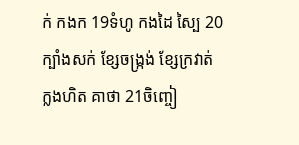ក់ កងក 19ទំហូ កងដៃ ស្បៃ 20ក្បាំងសក់ ខ្សែចង្ក្រង់ ខ្សែក្រវាត់ ក្លងហិត គាថា 21ចិញ្ចៀ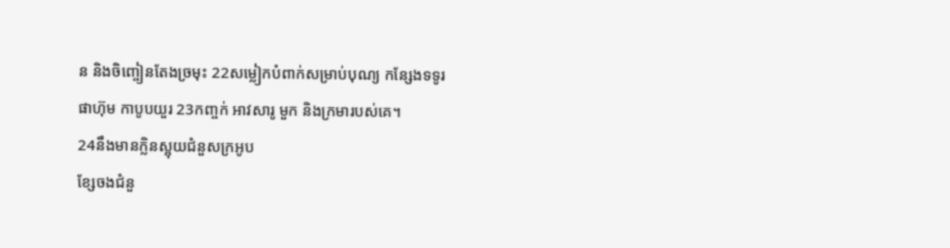ន និងចិញ្ចៀនតែងច្រមុះ 22សម្លៀកបំពាក់សម្រាប់បុណ្យ កន្សែងទទូរ ផាហ៊ុម កាបូបយួរ 23កញ្ចក់ អាវសារូ មួក និងក្រមារបស់គេ។
24នឹងមានក្លិនស្អុយជំនួសក្រអូប
ខ្សែចងជំនួ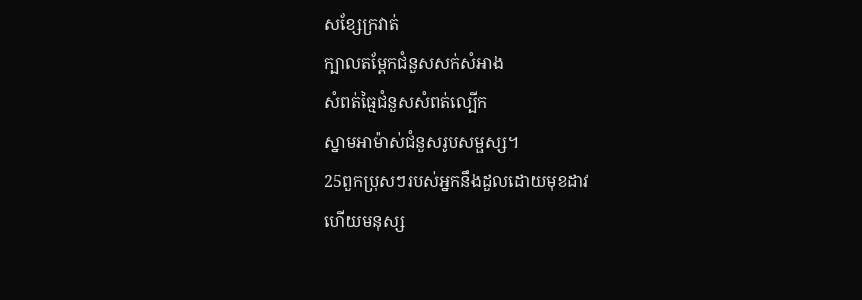សខ្សែក្រវាត់
ក្បាលតម្ពែកជំនួសសក់សំអាង
សំពត់ធ្មៃជំនួសសំពត់ល្បើក
ស្នាមអាម៉ាស់ជំនួសរូបសម្ផស្ស។
25ពួកប្រុសៗរបស់អ្នកនឹងដួលដោយមុខដាវ
ហើយមនុស្ស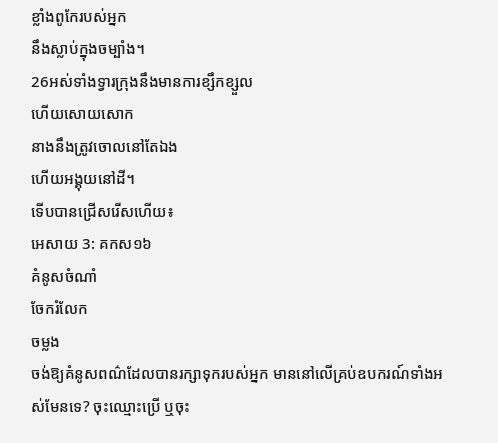ខ្លាំងពូកែរបស់អ្នក
នឹងស្លាប់ក្នុងចម្បាំង។
26អស់ទាំងទ្វារក្រុងនឹងមានការខ្សឹកខ្សួល
ហើយសោយសោក
នាងនឹងត្រូវចោលនៅតែឯង
ហើយអង្គុយនៅដី។
ទើបបានជ្រើសរើសហើយ៖
អេសាយ 3: គកស១៦
គំនូសចំណាំ
ចែករំលែក
ចម្លង
ចង់ឱ្យគំនូសពណ៌ដែលបានរក្សាទុករបស់អ្នក មាននៅលើគ្រប់ឧបករណ៍ទាំងអស់មែនទេ? ចុះឈ្មោះប្រើ ឬចុះ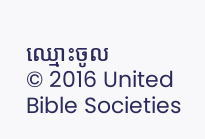ឈ្មោះចូល
© 2016 United Bible Societies